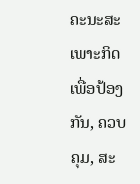ຄະນະສະເພາະກິດເພື່ອປ້ອງກັນ, ຄວບຄຸມ, ສະ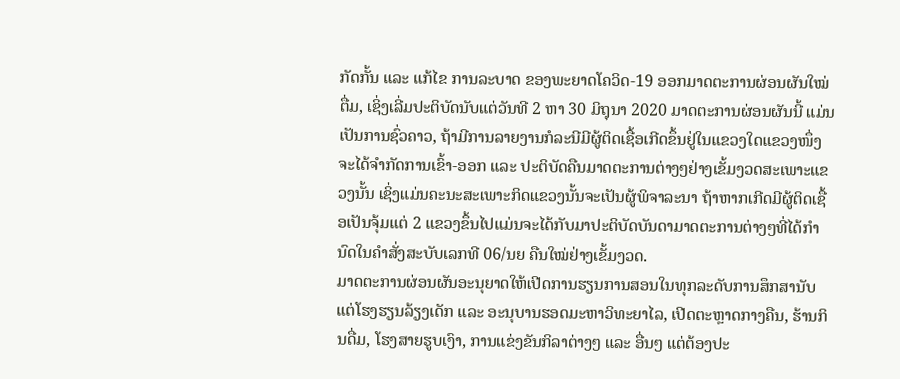ກັດກັ້ນ ແລະ ແກ້ໄຂ ການລະບາດ ຂອງພະຍາດໂຄວິດ-19 ອອກມາດຕະການຜ່ອນຜັນໃໝ່ຕື່ມ, ເຊິ່ງເລີ່ມປະຕິບັດນັບແຕ່ວັນທີ 2 ຫາ 30 ມິຖຸນາ 2020 ມາດຕະການຜ່ອນຜັນນີ້ ແມ່ນເປັນການຊົ່ວຄາວ, ຖ້າມີການລາຍງານກໍລະນີມີຜູ້ຕິດເຊື້ອເກີດຂຶ້ນຢູ່ໃນແຂວງໃດແຂວງໜຶ່ງຈະໄດ້ຈຳກັດການເຂົ້າ-ອອກ ແລະ ປະຕິບັດຄືນມາດຕະການຕ່າງໆຢ່າງເຂັ້ມງວດສະເພາະແຂວງນັ້ນ ເຊິ່ງແມ່ນຄະນະສະເພາະກິດແຂວງນັ້ນຈະເປັນຜູ້ພິຈາລະນາ ຖ້າຫາກເກີດມີຜູ້ຕິດເຊື້ອເປັນຈຸ້ມແຕ່ 2 ແຂວງຂຶ້ນໄປແມ່ນຈະໄດ້ກັບມາປະຕິບັດບັນດາມາດຕະການຕ່າງໆທີ່ໄດ້ກຳນົດໃນຄໍາສັ່ງສະບັບເລກທີ 06/ນຍ ຄືນໃໝ່ຢ່າງເຂັ້ມງວດ.
ມາດຕະການຜ່ອນຜັນອະນຸຍາດໃຫ້ເປີດການຮຽນການສອນໃນທຸກລະດັບການສຶກສານັບແຕ່ໂຮງຮຽນລ້ຽງເດັກ ແລະ ອະນຸບານຮອດມະຫາວິທະຍາໄລ, ເປີດຕະຫຼາດກາງຄືນ, ຮ້ານກິນດື່ມ, ໂຮງສາຍຮູບເງົາ, ການແຂ່ງຂັນກິລາຕ່າງໆ ແລະ ອື່ນໆ ແຕ່ຕ້ອງປະ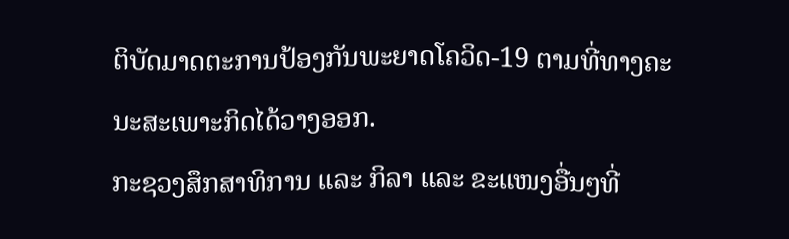ຕິບັດມາດຕະການປ້ອງກັນພະຍາດໂຄວິດ-19 ຕາມທີ່ທາງຄະນະສະເພາະກິດໄດ້ວາງອອກ.
ກະຊວງສຶກສາທິການ ແລະ ກິລາ ແລະ ຂະແໜງອື່ນໆທີ່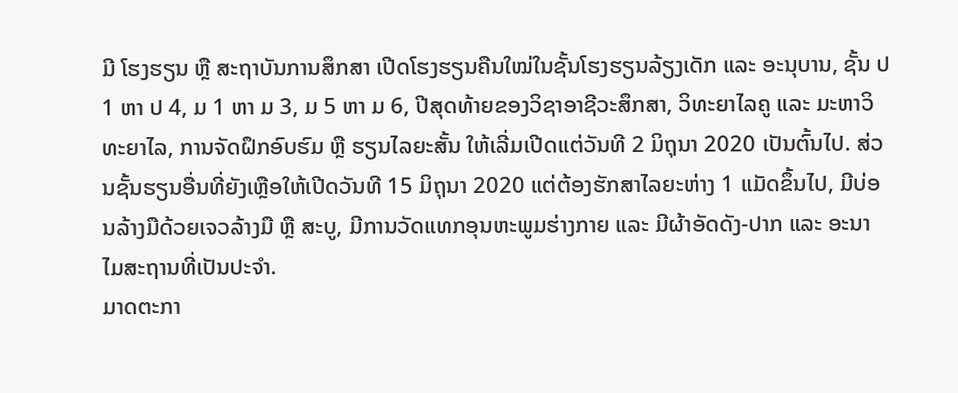ມີ ໂຮງຮຽນ ຫຼື ສະຖາບັນການສຶກສາ ເປີດໂຮງຮຽນຄືນໃໝ່ໃນຊັ້ນໂຮງຮຽນລ້ຽງເດັກ ແລະ ອະນຸບານ, ຊັ້ນ ປ 1 ຫາ ປ 4, ມ 1 ຫາ ມ 3, ມ 5 ຫາ ມ 6, ປີສຸດທ້າຍຂອງວິຊາອາຊີວະສຶກສາ, ວິທະຍາໄລຄູ ແລະ ມະຫາວິທະຍາໄລ, ການຈັດຝຶກອົບຮົມ ຫຼື ຮຽນໄລຍະສັ້ນ ໃຫ້ເລີ່ມເປີດແຕ່ວັນທີ 2 ມິຖຸນາ 2020 ເປັນຕົ້ນໄປ. ສ່ວນຊັ້ນຮຽນອື່ນທີ່ຍັງເຫຼືອໃຫ້ເປີດວັນທີ 15 ມິຖຸນາ 2020 ແຕ່ຕ້ອງຮັກສາໄລຍະຫ່າງ 1 ແມັດຂຶ້ນໄປ, ມີບ່ອນລ້າງມືດ້ວຍເຈວລ້າງມື ຫຼື ສະບູ, ມີການວັດແທກອຸນຫະພູມຮ່າງກາຍ ແລະ ມີຜ້າອັດດັງ-ປາກ ແລະ ອະນາໄມສະຖານທີ່ເປັນປະຈໍາ.
ມາດຕະກາ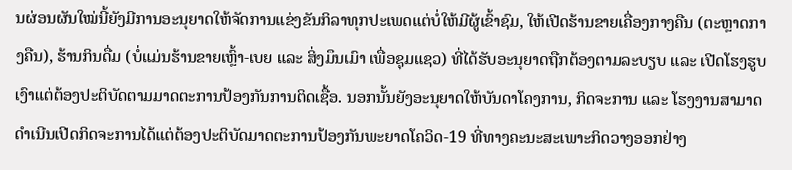ນຜ່ອນຜັນໃໝ່ນີ້ຍັງມີການອະນຸຍາດໃຫ້ຈັດການແຂ່ງຂັນກິລາທຸກປະເພດແຕ່ບໍ່ໃຫ້ມີຜູ້ເຂົ້າຊົມ, ໃຫ້ເປີດຮ້ານຂາຍເຄື່ອງກາງຄືນ (ຕະຫຼາດກາງຄືນ), ຮ້ານກິນດື່ມ (ບໍ່ແມ່ນຮ້ານຂາຍເຫຼົ້າ-ເບຍ ແລະ ສິ່ງມຶນເມົາ ເພື່ອຊຸມແຊວ) ທີ່ໄດ້ຮັບອະນຸຍາດຖືກຕ້ອງຕາມລະບຽບ ແລະ ເປີດໂຮງຮູບເງົາແຕ່ຕ້ອງປະຕິບັດຕາມມາດຕະການປ້ອງກັນການຕິດເຊື້ອ. ນອກນັ້ນຍັງອະນຸຍາດໃຫ້ບັນດາໂຄງການ, ກິດຈະການ ແລະ ໂຮງງານສາມາດດໍາເນີນເປີດກິດຈະການໄດ້ແຕ່ຕ້ອງປະຕິບັດມາດຕະການປ້ອງກັນພະຍາດໂຄວິດ-19 ທີ່ທາງຄະນະສະເພາະກິດວາງອອກຢ່າງ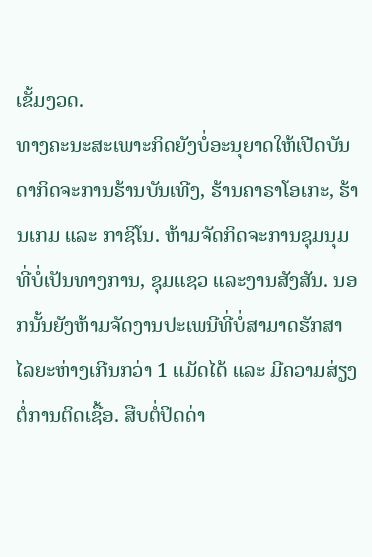ເຂັ້ມງວດ.
ທາງຄະນະສະເພາະກິດຍັງບໍ່ອະນຸຍາດໃຫ້ເປີດບັນດາກິດຈະການຮ້ານບັນເທີງ, ຮ້ານຄາຣາໂອເກະ, ຮ້ານເກມ ແລະ ກາຊິໂນ. ຫ້າມຈັດກິດຈະການຊຸມນຸມທີ່ບໍ່ເປັນທາງການ, ຊຸມແຊວ ແລະງານສັງສັນ. ນອກນັ້ນຍັງຫ້າມຈັດງານປະເພນີທີ່ບໍ່ສາມາດຮັກສາໄລຍະຫ່າງເກີນກວ່າ 1 ແມັດໄດ້ ແລະ ມີຄວາມສ່ຽງຕໍ່ການຕິດເຊື້ອ. ສືບຕໍ່ປິດດ່າ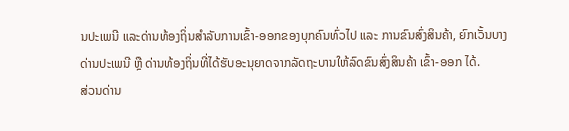ນປະເພນີ ແລະດ່ານທ້ອງຖິ່ນສໍາລັບການເຂົ້າ-ອອກຂອງບຸກຄົນທົ່ວໄປ ແລະ ການຂົນສົ່ງສິນຄ້າ, ຍົກເວັ້ນບາງດ່ານປະເພນີ ຫຼື ດ່ານທ້ອງຖິ່ນທີ່ໄດ້ຮັບອະນຸຍາດຈາກລັດຖະບານໃຫ້ລົດຂົນສົ່ງສິນຄ້າ ເຂົ້າ-ອອກ ໄດ້.
ສ່ວນດ່ານ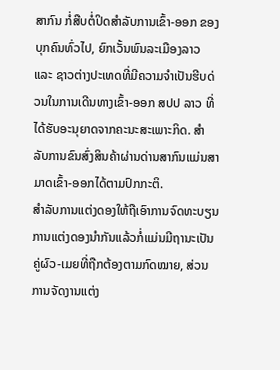ສາກົນ ກໍ່ສືບຕໍ່ປິດສຳລັບການເຂົ້າ-ອອກ ຂອງບຸກຄົນທົ່ວໄປ, ຍົກເວັ້ນພົນລະເມືອງລາວ ແລະ ຊາວຕ່າງປະເທດທີ່ມີຄວາມຈຳເປັນຮີບດ່ວນໃນການເດີນທາງເຂົ້າ-ອອກ ສປປ ລາວ ທີ່ໄດ້ຮັບອະນຸຍາດຈາກຄະນະສະເພາະກິດ. ສຳລັບການຂົນສົ່ງສິນຄ້າຜ່ານດ່ານສາກົນແມ່ນສາມາດເຂົ້າ-ອອກໄດ້ຕາມປົກກະຕິ.
ສໍາລັບການແຕ່ງດອງໃຫ້ຖືເອົາການຈົດທະບຽນການແຕ່ງດອງນໍາກັນແລ້ວກໍ່ແມ່ນມີຖານະເປັນຄູ່ຜົວ-ເມຍທີ່ຖືກຕ້ອງຕາມກົດໝາຍ, ສ່ວນການຈັດງານແຕ່ງ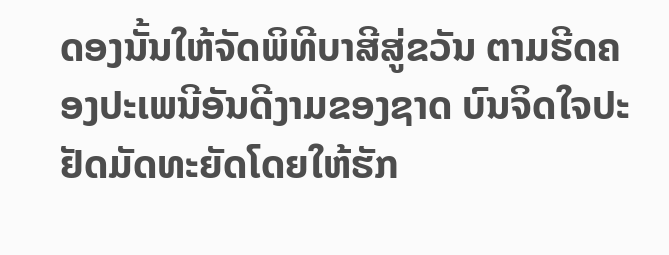ດອງນັ້ນໃຫ້ຈັດພິທີບາສີສູ່ຂວັນ ຕາມຮີດຄອງປະເພນີອັນດີງາມຂອງຊາດ ບົນຈິດໃຈປະຢັດມັດທະຍັດໂດຍໃຫ້ຮັກ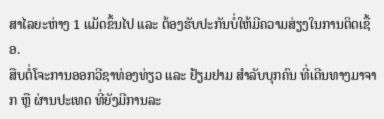ສາໄລຍະຫ່າງ 1 ແມັດຂຶ້ນໄປ ແລະ ຕ້ອງຮັບປະກັນບໍ່ໃຫ້ມີຄວາມສ່ຽງໃນການຕິດເຊື້ອ.
ສືບຕໍ່ໂຈະການອອກວີຊາທ່ອງທ່ຽວ ແລະ ຢ້ຽມຢາມ ສຳລັບບຸກຄົນ ທີ່ເດີນທາງມາຈາກ ຫຼື ຜ່ານປະເທດ ທີ່ຍັງມີການລະ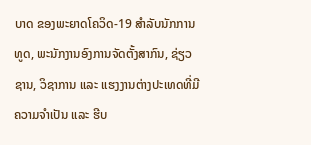ບາດ ຂອງພະຍາດໂຄວິດ-19 ສຳລັບນັກການທູດ, ພະນັກງານອົງການຈັດຕັ້ງສາກົນ, ຊ່ຽວຊານ, ວິຊາການ ແລະ ແຮງງານຕ່າງປະເທດທີ່ມີຄວາມຈໍາເປັນ ແລະ ຮີບ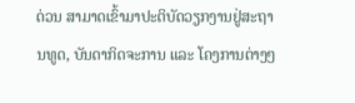ດ່ວນ ສາມາດເຂົ້າມາປະຕິບັດວຽກງານຢູ່ສະຖານທູດ, ບັນດາກິດຈະການ ແລະ ໂຄງການຕ່າງໆ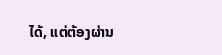ໄດ້, ແຕ່ຕ້ອງຜ່ານ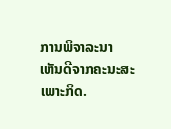ການພິຈາລະນາເຫັນດີຈາກຄະນະສະເພາະກິດ.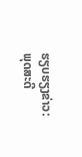ຮຽບຮຽງຂ່າວ: ພຸດສະດີ